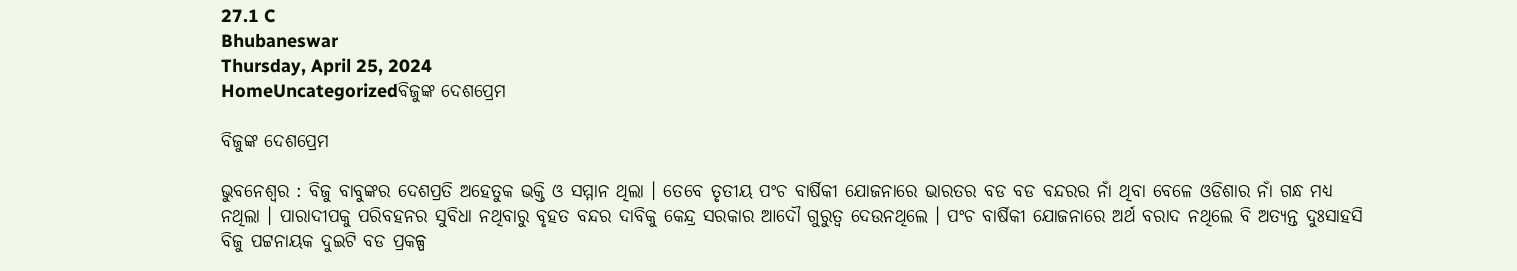27.1 C
Bhubaneswar
Thursday, April 25, 2024
HomeUncategorizedବିଜୁଙ୍କ ଦେଶପ୍ରେମ

ବିଜୁଙ୍କ ଦେଶପ୍ରେମ

ଭୁବନେଶ୍ୱର : ବିଜୁ ବାବୁଙ୍କର ଦେଶପ୍ରତି ଅହେତୁକ ଭକ୍ତି ଓ ସମ୍ମାନ ଥିଲା । ତେବେ ତୃତୀୟ ପଂଚ ବାର୍ଷିକୀ ଯୋଜନାରେ ଭାରତର ବଡ ବଡ ବନ୍ଦରର ନାଁ ଥିବା ବେଳେ ଓଡିଶାର ନାଁ ଗନ୍ଧ ମଧ୍ୟ ନଥିଲା । ପାରାଦୀପକୁ ପରିବହନର ସୁବିଧା ନଥିବାରୁ ବୃହତ ବନ୍ଦର ଦାବିକୁ କେନ୍ଦ୍ର ସରକାର ଆଦୌ ଗୁରୁତ୍ୱ ଦେଉନଥିଲେ । ପଂଚ ବାର୍ଷିକୀ ଯୋଜନାରେ ଅର୍ଥ ବରାଦ ନଥିଲେ ବି ଅତ୍ୟନ୍ତ ଦୁଃସାହସି ବିଜୁ ପଟ୍ଟନାୟକ ଦୁଇଟି ବଡ ପ୍ରକଳ୍ପ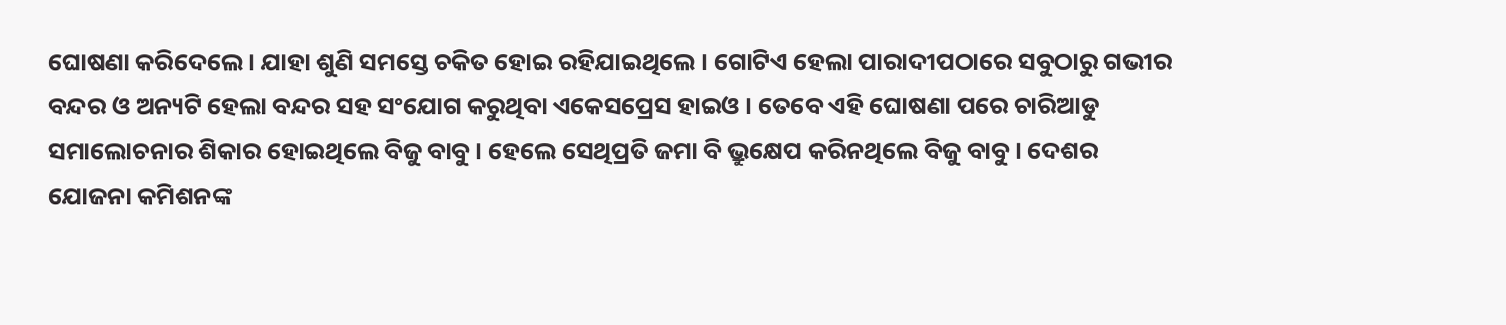ଘୋଷଣା କରିଦେଲେ । ଯାହା ଶୁଣି ସମସ୍ତେ ଚକିତ ହୋଇ ରହିଯାଇଥିଲେ । ଗୋଟିଏ ହେଲା ପାରାଦୀପଠାରେ ସବୁଠାରୁ ଗଭୀର ବନ୍ଦର ଓ ଅନ୍ୟଟି ହେଲା ବନ୍ଦର ସହ ସଂଯୋଗ କରୁଥିବା ଏକେସପ୍ରେସ ହାଇଓ । ତେବେ ଏହି ଘୋଷଣା ପରେ ଚାରିଆଡୁ ସମାଲୋଚନାର ଶିକାର ହୋଇଥିଲେ ବିଜୁ ବାବୁ । ହେଲେ ସେଥିପ୍ରତି ଜମା ବି ଭ୍ରୁକ୍ଷେପ କରିନଥିଲେ ବିଜୁ ବାବୁ । ଦେଶର ଯୋଜନା କମିଶନଙ୍କ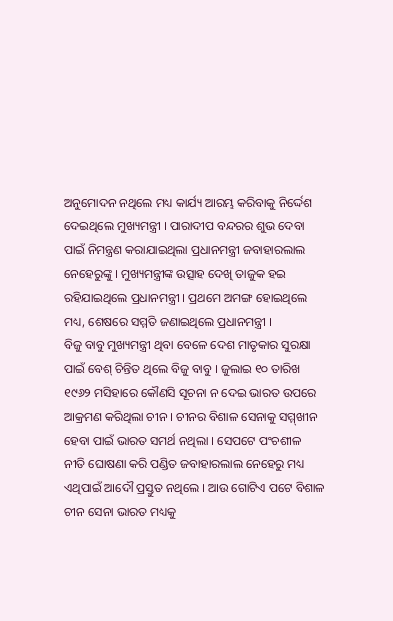ଅନୁମୋଦନ ନଥିଲେ ମଧ୍ୟ କାର୍ଯ୍ୟ ଆରମ୍ଭ କରିବାକୁ ନିର୍ଦ୍ଦେଶ ଦେଇଥିଲେ ମୁଖ୍ୟମନ୍ତ୍ରୀ । ପାରାଦୀପ ବନ୍ଦରର ଶୁଭ ଦେବା ପାଇଁ ନିମନ୍ତ୍ରଣ କରାଯାଇଥିଲା ପ୍ରଧାନମନ୍ତ୍ରୀ ଜବାହାରଲାଲ ନେହେରୁଙ୍କୁ । ମୁଖ୍ୟମନ୍ତ୍ରୀଙ୍କ ଉତ୍ସାହ ଦେଖି ତାଜୁକ ହଇ ରହିଯାଇଥିଲେ ପ୍ରଧାନମନ୍ତ୍ରୀ । ପ୍ରଥମେ ଅମଙ୍ଗ ହୋଇଥିଲେ ମଧ୍ୟ, ଶେଷରେ ସମ୍ମତି ଜଣାଇଥିଲେ ପ୍ରଧାନମନ୍ତ୍ରୀ ।
ବିଜୁ ବାବୁ ମୁଖ୍ୟମନ୍ତ୍ରୀ ଥିବା ବେଳେ ଦେଶ ମାତୃକାର ସୁରକ୍ଷା ପାଇଁ ବେଶ୍ ଚିନ୍ତିତ ଥିଲେ ବିଜୁ ବାବୁ । ଜୁଲାଇ ୧୦ ତାରିଖ ୧୯୬୨ ମସିହାରେ କୌଣସି ସୂଚନା ନ ଦେଇ ଭାରତ ଉପରେ ଆକ୍ରମଣ କରିଥିଲା ଚୀନ । ଚୀନର ବିଶାଳ ସେନାକୁ ସମ୍ମ୍‌ଖୀନ ହେବା ପାଇଁ ଭାରତ ସମର୍ଥ ନଥିଲା । ସେପଟେ ପଂଚଶୀଳ ନୀତି ଘୋଷଣା କରି ପଣ୍ଡିତ ଜବାହାରଲାଲ ନେହେରୁ ମଧ୍ୟ ଏଥିପାଇଁ ଆଦୌ ପ୍ରସ୍ତୁତ ନଥିଲେ । ଆଉ ଗୋଟିଏ ପଟେ ବିଶାଳ ଚୀନ ସେନା ଭାରତ ମଧ୍ୟକୁ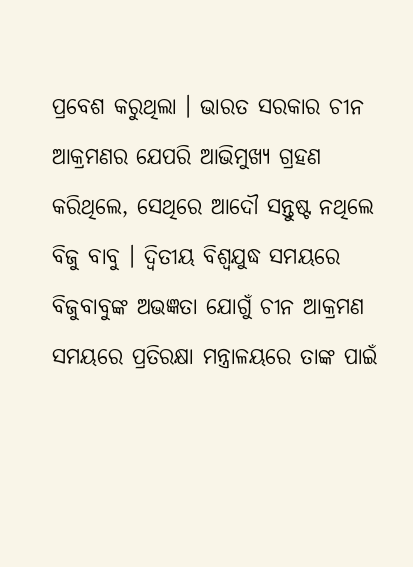ପ୍ରବେଶ କରୁଥିଲା । ଭାରତ ସରକାର ଚୀନ ଆକ୍ରମଣର ଯେପରି ଆଭିମୁଖ୍ୟ ଗ୍ରହଣ କରିଥିଲେ, ସେଥିରେ ଆଦୌ ସନ୍ତୁଷ୍ଟ ନଥିଲେ ବିଜୁ ବାବୁ । ଦ୍ୱିତୀୟ ବିଶ୍ୱଯୁଦ୍ଧ ସମୟରେ ବିଜୁବାବୁଙ୍କ ଅଭଜ୍ଞତା ଯୋଗୁଁ ଚୀନ ଆକ୍ରମଣ ସମୟରେ ପ୍ରତିରକ୍ଷା ମନ୍ତ୍ରାଳୟରେ ତାଙ୍କ ପାଇଁ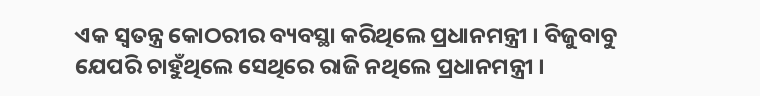ଏକ ସ୍ୱତନ୍ତ୍ର କୋଠରୀର ବ୍ୟବସ୍ଥା କରିଥିଲେ ପ୍ରଧାନମନ୍ତ୍ରୀ । ବିଜୁବାବୁ ଯେପରି ଚାହୁଁଥିଲେ ସେଥିରେ ରାଜି ନଥିଲେ ପ୍ରଧାନମନ୍ତ୍ରୀ ।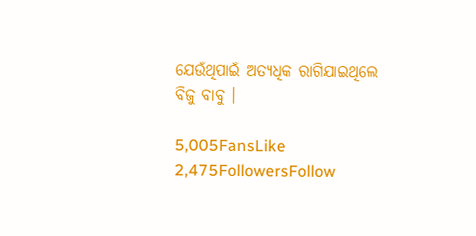ଯେଉଁଥିପାଇଁ ଅତ୍ୟଧିକ ରାଗିଯାଇଥିଲେ ବିଜୁ ବାବୁ ।

5,005FansLike
2,475FollowersFollow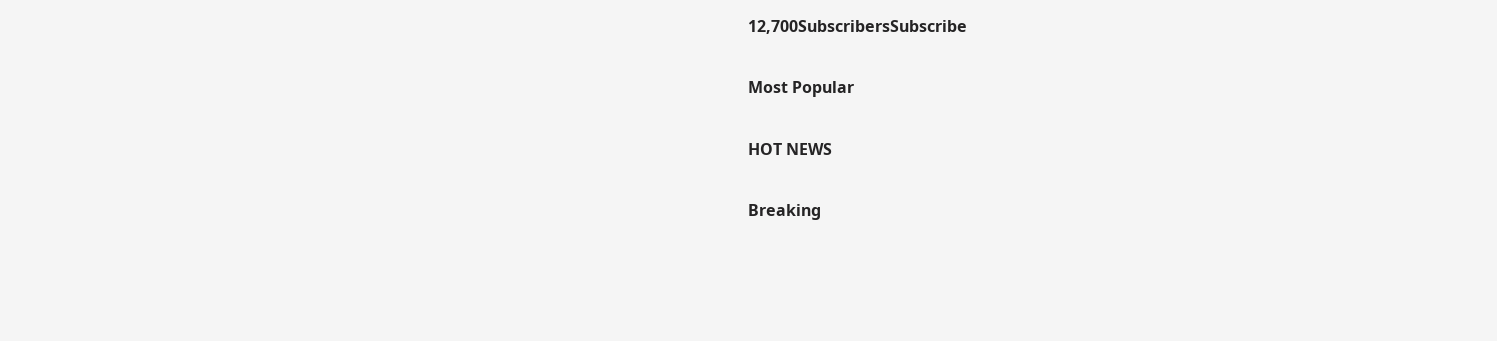12,700SubscribersSubscribe

Most Popular

HOT NEWS

Breaking